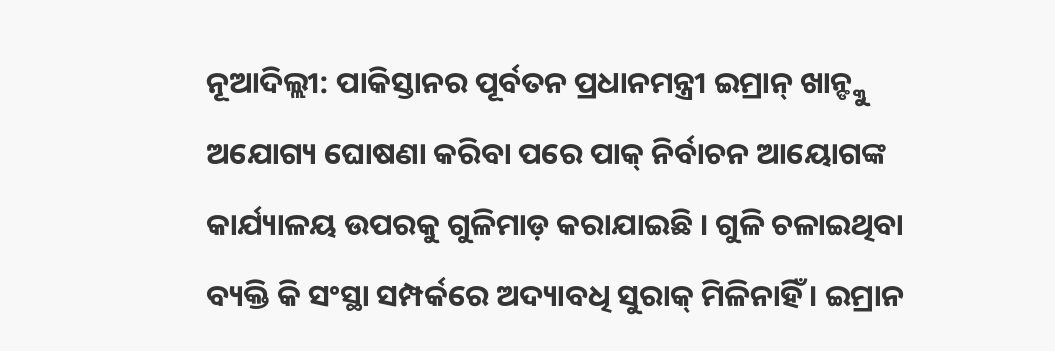ନୂଆଦିଲ୍ଲୀ: ପାକିସ୍ତାନର ପୂର୍ବତନ ପ୍ରଧାନମନ୍ତ୍ରୀ ଇମ୍ରାନ୍ ଖାନ୍ଙ୍କୁ ଅଯୋଗ୍ୟ ଘୋଷଣା କରିବା ପରେ ପାକ୍ ନିର୍ବାଚନ ଆୟୋଗଙ୍କ କାର୍ଯ୍ୟାଳୟ ଉପରକୁ ଗୁଳିମାଡ଼ କରାଯାଇଛି । ଗୁଳି ଚଳାଇଥିବା ବ୍ୟକ୍ତି କି ସଂସ୍ଥା ସମ୍ପର୍କରେ ଅଦ୍ୟାବଧି ସୁରାକ୍ ମିଳିନାହିଁ । ଇମ୍ରାନ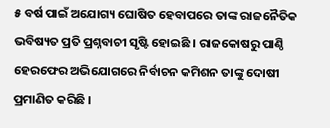୫ ବର୍ଷ ପାଇଁ ଅଯୋଗ୍ୟ ଘୋଷିତ ହେବାପରେ ତାଙ୍କ ରାଜନୈତିକ ଭବିଷ୍ୟତ ପ୍ରତି ପ୍ରଶ୍ନବାଚୀ ସୃଷ୍ଟି ହୋଇଛି । ରାଜକୋଷରୁ ପାଣ୍ଠି ହେରଫେର ଅଭିଯୋଗରେ ନିର୍ବାଚନ କମିଶନ ତାଙ୍କୁ ଦୋଷୀ ପ୍ରମାଣିତ କରିଛି ।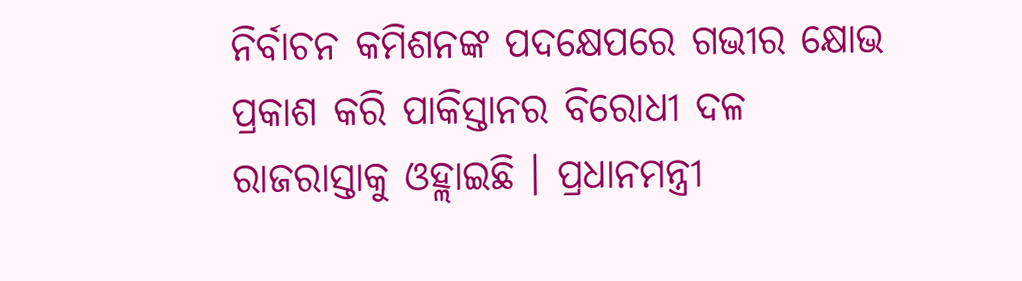ନିର୍ବାଚନ କମିଶନଙ୍କ ପଦକ୍ଷେପରେ ଗଭୀର କ୍ଷୋଭ ପ୍ରକାଶ କରି ପାକିସ୍ତାନର ବିରୋଧୀ ଦଳ ରାଜରାସ୍ତାକୁ ଓହ୍ଲାଇଛି । ପ୍ରଧାନମନ୍ତ୍ରୀ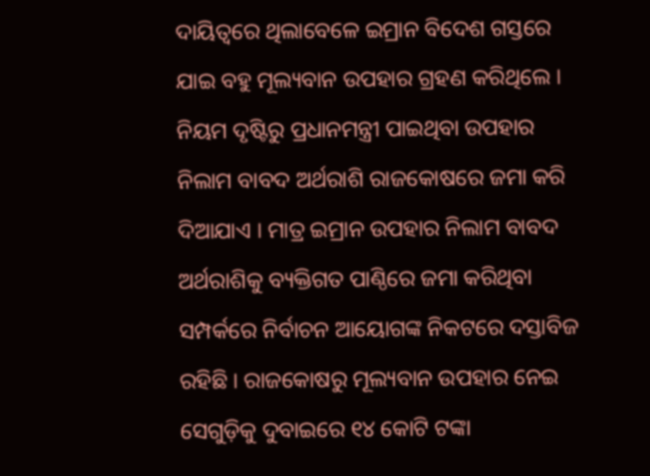ଦାୟିତ୍ୱରେ ଥିଲାବେଳେ ଇମ୍ରାନ ବିଦେଶ ଗସ୍ତରେ ଯାଇ ବହୁ ମୂଲ୍ୟବାନ ଉପହାର ଗ୍ରହଣ କରିଥିଲେ । ନିୟମ ଦୃଷ୍ଟିରୁ ପ୍ରଧାନମନ୍ତ୍ରୀ ପାଇଥିବା ଉପହାର ନିଲାମ ବାବଦ ଅର୍ଥରାଶି ରାଜକୋଷରେ ଜମା କରି ଦିଆଯାଏ । ମାତ୍ର ଇମ୍ରାନ ଉପହାର ନିଲାମ ବାବଦ ଅର୍ଥରାଶିକୁ ବ୍ୟକ୍ତିଗତ ପାଣ୍ଠିରେ ଜମା କରିଥିବା ସମ୍ପର୍କରେ ନିର୍ବାଚନ ଆୟୋଗଙ୍କ ନିକଟରେ ଦସ୍ତାବିଜ ରହିଛି । ରାଜକୋଷରୁ ମୂଲ୍ୟବାନ ଉପହାର ନେଇ ସେଗୁଡ଼ିକୁ ଦୁବାଇରେ ୧୪ କୋଟି ଟଙ୍କା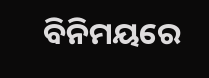ବିନିମୟରେ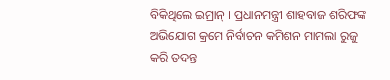ବିକିଥିଲେ ଇମ୍ରାନ୍ । ପ୍ରଧାନମନ୍ତ୍ରୀ ଶାହବାଜ ଶରିଫଙ୍କ ଅଭିଯୋଗ କ୍ରମେ ନିର୍ବାଚନ କମିଶନ ମାମଲା ରୁଜୁ କରି ତଦନ୍ତ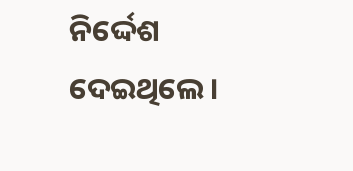ନିର୍ଦ୍ଦେଶ ଦେଇଥିଲେ ।